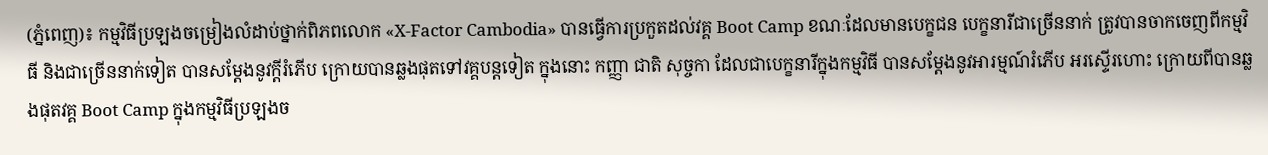(ភ្នំពេញ)៖ កម្មវិធីប្រឡងចម្រៀងលំដាប់ថ្នាក់ពិភពលោក «X-Factor Cambodia» បានធ្វើការប្រកួតដល់វគ្គ Boot Camp ខណៈដែលមានបេក្ខជន បេក្ខនារីជាច្រើននាក់ ត្រូវបានចាកចេញពីកម្មវិធី និងជាច្រើននាក់ទៀត បានសម្ដែងនូវក្ដីរំភើប ក្រោយបានឆ្លងផុតទៅវគ្គបន្តទៀត ក្នុងនោះ កញ្ញា ជាតិ សុច្ចកា ដែលជាបេក្ខនារីក្នុងកម្មវិធី បានសម្ដែងនូវអារម្មណ៍រំភើប អរស្ទើរហោះ ក្រោយពីបានឆ្លងផុតវគ្គ Boot Camp ក្នុងកម្មវិធីប្រឡងច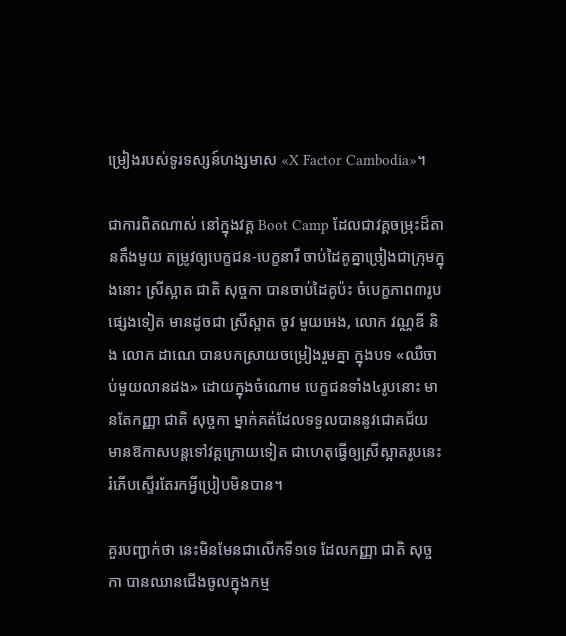ម្រៀងរបស់ទូរទស្សន៍ហង្សមាស «X Factor Cambodia»។

ជាការពិតណាស់ នៅក្នុងវគ្គ Boot Camp ដែលជាវគ្គចម្រុះដ៏តានតឹងមួយ តម្រូវឲ្យបេក្ខជន-បេក្ខនារី ចាប់ដៃគូគ្នាច្រៀងជាក្រុមក្នុងនោះ ស្រីស្អាត ជាតិ សុច្ចកា បានចាប់ដៃគូប៉ះ ចំបេក្ខភាព៣រូបផ្សេងទៀត មានដូចជា ស្រីស្អាត ចូវ មួយអេង, លោក វណ្ណឌី និង លោក ដាណេ បានបកស្រាយចម្រៀងរួមគ្នា ក្នុងបទ «ឈឺចាប់មួយលានដង» ដោយក្នុងចំណោម បេក្ខជនទាំង៤រូបនោះ មានតែកញ្ញា ជាតិ សុច្ចកា ម្នាក់គត់ដែលទទួលបាននូវជោគជ័យ មានឱកាសបន្តទៅវគ្គក្រោយទៀត ជាហេតុធ្វើឲ្យស្រីស្អាតរូបនេះ រំភើបស្ទើរតែរកអ្វីប្រៀបមិនបាន។

គួរបញ្ជាក់ថា នេះមិនមែនជាលើកទី១ទេ ដែលកញ្ញា ជាតិ សុច្ចកា បានឈានជើងចូលក្នុងកម្ម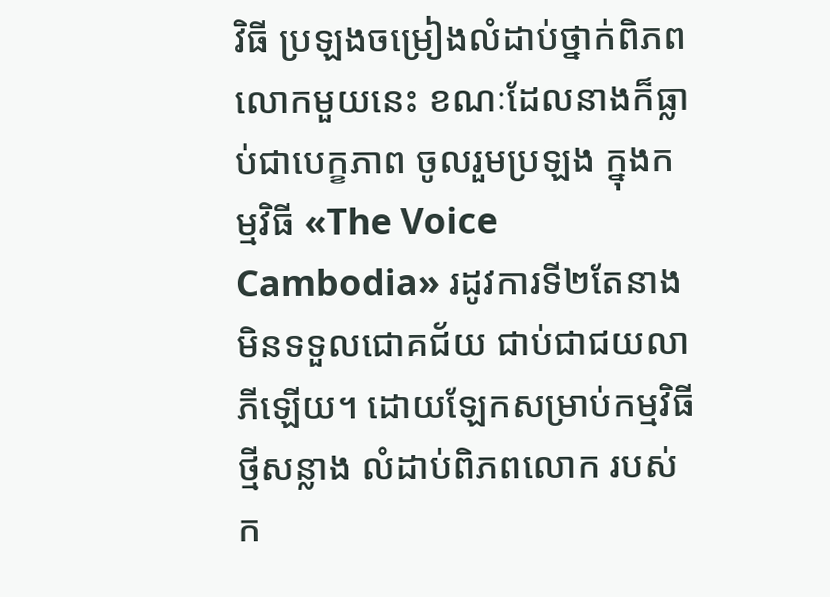វិធី ប្រឡងចម្រៀងលំដាប់ថ្នាក់ពិភពលោកមួយនេះ ខណៈដែលនាងក៏ធ្លាប់ជាបេក្ខភាព ចូលរួមប្រឡង ក្នុងកម្មវិធី «The Voice Cambodia» រដូវការទី២តែនាង មិនទទួលជោគជ័យ ជាប់ជាជយលាភីឡើយ។ ដោយឡែកសម្រាប់កម្មវិធីថ្មីសន្លាង លំដាប់ពិភពលោក របស់ក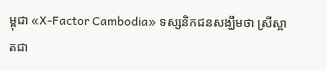ម្ពុជា «X-Factor Cambodia» ទស្សនិកជនសង្ឃឹមថា ស្រីស្អាតជា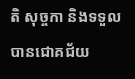តិ សុច្ចកា និងទទួលបានជោគជ័យ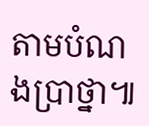តាមបំណងប្រាថ្នា៕